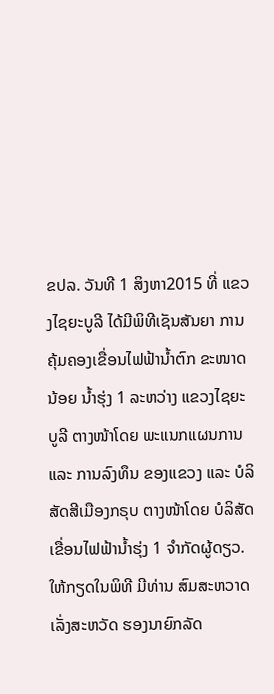ຂປລ. ວັນທີ 1 ສິງຫາ2015 ທີ່ ແຂວງໄຊຍະບູລີ ໄດ້ມີພິທີເຊັນສັນຍາ ການຄຸ້ມຄອງເຂື່ອນໄຟຟ້ານ້ຳຕົກ ຂະໜາດນ້ອຍ ນ້ຳຮຸ່ງ 1 ລະຫວ່າງ ແຂວງໄຊຍະບູລີ ຕາງໜ້າໂດຍ ພະແນກແຜນການ ແລະ ການລົງທຶນ ຂອງແຂວງ ແລະ ບໍລິສັດສີເມືອງກຣຸບ ຕາງໜ້າໂດຍ ບໍລິສັດເຂື່ອນໄຟຟ້ານ້ຳຮຸ່ງ 1 ຈຳກັດຜູ້ດຽວ. ໃຫ້ກຽດໃນພິທີ ມີທ່ານ ສົມສະຫວາດ ເລັ່ງສະຫວັດ ຮອງນາຍົກລັດ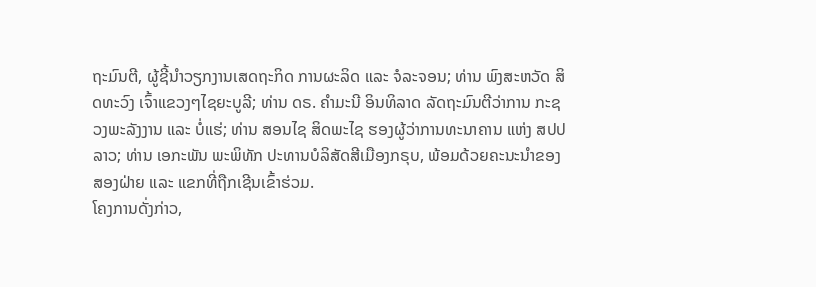ຖະມົນຕີ, ຜູ້ຊີ້ນຳວຽກງານເສດຖະກິດ ການຜະລິດ ແລະ ຈໍລະຈອນ; ທ່ານ ພົງສະຫວັດ ສິດທະວົງ ເຈົ້າແຂວງໆໄຊຍະບູລີ; ທ່ານ ດຣ. ຄຳມະນີ ອິນທິລາດ ລັດຖະມົນຕີວ່າການ ກະຊວງພະລັງງານ ແລະ ບໍ່ແຮ່; ທ່ານ ສອນໄຊ ສິດພະໄຊ ຮອງຜູ້ວ່າການທະນາຄານ ແຫ່ງ ສປປ ລາວ; ທ່ານ ເອກະພັນ ພະພິທັກ ປະທານບໍລິສັດສີເມືອງກຣຸບ, ພ້ອມດ້ວຍຄະນະນຳຂອງສອງຝ່າຍ ແລະ ແຂກທີ່ຖືກເຊີນເຂົ້າຮ່ວມ.
ໂຄງການດັ່ງກ່າວ,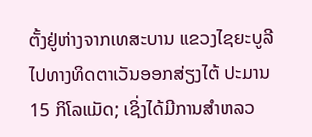ຕັ້ງຢູ່ຫ່າງຈາກເທສະບານ ແຂວງໄຊຍະບູລີ ໄປທາງທິດຕາເວັນອອກສ່ຽງໄຕ້ ປະມານ 15 ກິໂລແມັດ; ເຊິ່ງໄດ້ມີການສຳຫລວ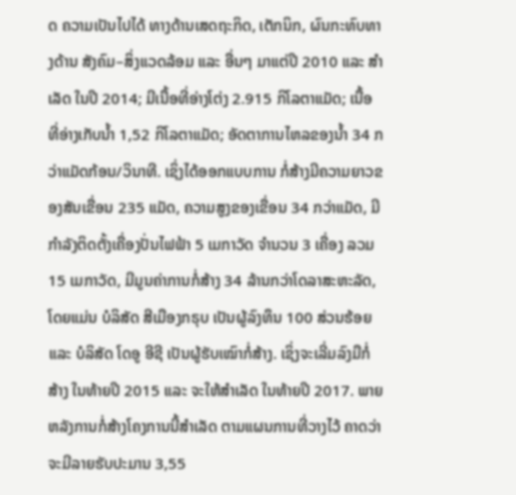ດ ຄວາມເປັນໄປໄດ້ ທາງດ້ານເສດຖະກິດ, ເຕັກນິກ, ຜົນກະທົບທາງດ້ານ ສັງຄົມ–ສິ່ງແວດລ້ອມ ແລະ ອື່ນໆ ມາແຕ່ປີ 2010 ແລະ ສຳເລັດ ໃນປີ 2014; ມີເນື້ອທີ່ອ່າງໂຕ່ງ 2.915 ກິໂລຕາແມັດ; ເນື້ອ ທີ່ອ່າງເກັບນ້ຳ 1,52 ກິໂລຕາແມັດ; ອັດຕາການໄຫລຂອງນ້ຳ 34 ກວ່າແມັດກ້ອນ/ວິນາທີ. ເຊິ່ງໄດ້ອອກແບບການ ກໍ່ສ້າງມີຄວາມຍາວຂອງສັນເຂື່ອນ 235 ແມັດ, ຄວາມສູງຂອງເຂື່ອນ 34 ກວ່າແມັດ, ມີກຳລັງຕິດຕັ້ງເຄື່ອງປັ່ນໄຟຟ້າ 5 ເມກາວັດ ຈຳນວນ 3 ເຄື່ອງ ລວມ 15 ເມກາວັດ, ມີມູນຄ່າການກໍ່ສ້າງ 34 ລ້ານກວ່າໂດລາສະຫະລັດ, ໂດຍແມ່ນ ບໍລິສັດ ສີເມືອງກຣຸບ ເປັນຜູ້ລົງທຶນ 100 ສ່ວນຮ້ອຍ ແລະ ບໍລິສັດ ໂດອູ ອີຊີ ເປັນຜູ້ຮັບເໝົາກໍ່ສ້າງ. ເຊິ່ງຈະເລີ່ມລົງມືກໍ່ສ້າງ ໃນທ້າຍປີ 2015 ແລະ ຈະໃຫ້ສຳເລັດ ໃນທ້າຍປີ 2017. ພາຍຫລັງການກໍ່ສ້າງໂຄງການນີ້ສຳເລັດ ຕາມແຜນການທີ່ວາງໄວ້ ຄາດວ່າຈະມີລາຍຮັບປະມານ 3,55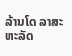ລ້ານໂດ ລາສະຫະລັດ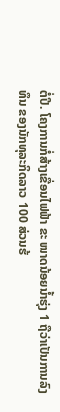ຕໍ່ປີ. ໂຄງການກໍ່ສ້າງເຂື່ອນໄຟຟ້າ ຂະ ໜາດນ້ອຍນ້ຳຮຸ່ງ 1 ຖືວ່າເປັນການລົງທຶນ ຂອງນັກທຸລະກິດລາວ 100 ສ່ວນຮ້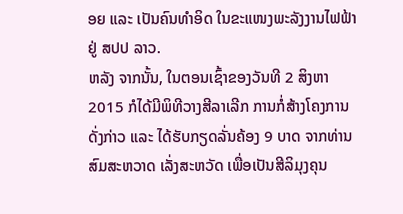ອຍ ແລະ ເປັນຄົນທຳອິດ ໃນຂະແໜງພະລັງງານໄຟຟ້າ ຢູ່ ສປປ ລາວ.
ຫລັງ ຈາກນັ້ນ, ໃນຕອນເຊົ້າຂອງວັນທີ 2 ສິງຫາ 2015 ກໍໄດ້ມີພິທີວາງສີລາເລີກ ການກໍ່ສ້າງໂຄງການດັ່ງກ່າວ ແລະ ໄດ້ຮັບກຽດລັ່ນຄ້ອງ 9 ບາດ ຈາກທ່ານ ສົມສະຫວາດ ເລັ່ງສະຫວັດ ເພື່ອເປັນສີລິມຸງຄຸນ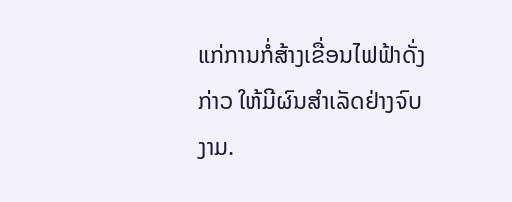ແກ່ການກໍ່ສ້າງເຂື່ອນໄຟຟ້າດັ່ງກ່າວ ໃຫ້ມີຜົນສຳເລັດຢ່າງຈົບງາມ.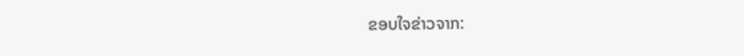ຂອບໃຈຂ່າວຈາກ: